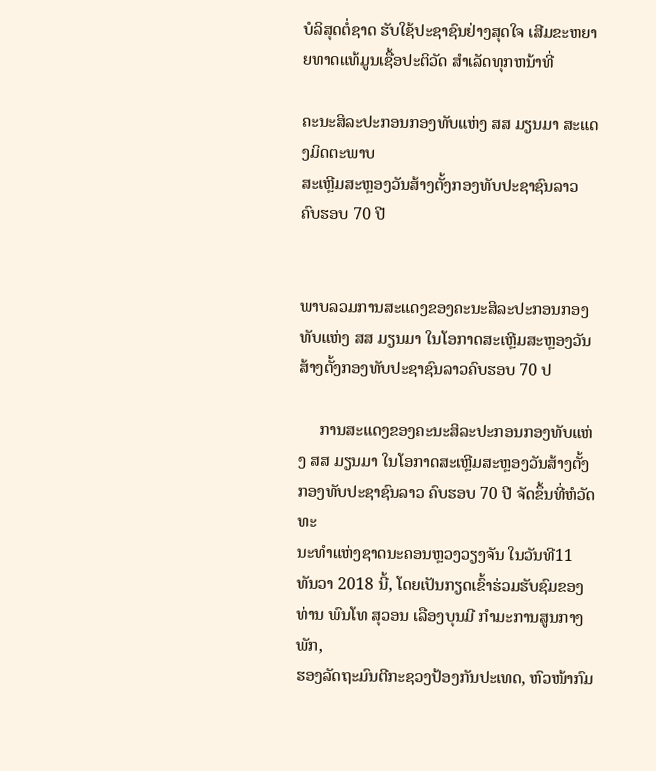ບໍລິສຸດຕໍ່ຊາດ ຮັບໃຊ້ປະຊາຊົນຢ່າງສຸດໃຈ ເສີມຂະຫຍາຍທາດແທ້ມູນເຊື້ອປະຕິວັດ ສໍາເລັດທຸກຫນ້າທີ່

ຄະນະສິລະປະກອນກອງທັບແຫ່ງ ສສ ມຽນມາ ສະແດງມິດຕະພາບ
ສະເຫຼີມສະຫຼອງວັນສ້າງຕັ້ງກອງທັບປະຊາຊົນລາວ ຄົບຮອບ 70 ປີ


ພາບລວມການສະແດງຂອງຄະນະສິລະປະກອນກອງທັບແຫ່ງ ສສ ມຽນມາ ໃນໂອກາດສະເຫຼີມສະຫຼອງວັນສ້າງຕັ້ງກອງທັບປະຊາຊົນລາວຄົບຮອບ 70 ປ

     ການສະແດງຂອງຄະນະສິລະປະກອນກອງທັບແຫ່ງ ສສ ມຽນມາ ໃນໂອກາດສະເຫຼີມສະຫຼອງວັນສ້າງຕັ້ງກອງທັບປະຊາຊົນລາວ ຄົບຮອບ 70 ປີ ຈັດຂຶ້ນທີ່ຫໍວັດທະ
ນະທຳແຫ່ງຊາດນະຄອນຫຼວງວຽງຈັນ ໃນວັນທີ11 ທັນວາ 2018 ນີ້, ໂດຍເປັນກຽດເຂົ້າຮ່ວມຮັບຊົມຂອງ ທ່ານ ພົນໂທ ສຸວອນ ເລືອງບຸນມີ ກຳມະການສູນກາງພັກ,
ຮອງລັດຖະມົນຕີກະຊວງປ້ອງກັນປະເທດ, ຫົວໜ້າກົມ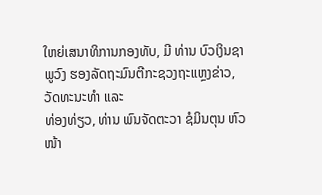ໃຫຍ່ເສນາທິການກອງທັບ, ມີ ທ່ານ ບົວເງິນຊາພູວົງ ຮອງລັດຖະມົນຕີກະຊວງຖະແຫຼງຂ່າວ, ວັດທະນະທຳ ແລະ
ທ່ອງທ່ຽວ, ທ່ານ ພົນຈັດຕະວາ ຊໍມິນຕຸນ ຫົວໜ້າ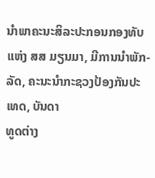ນຳພາຄະນະສິລະປະກອນກອງທັບແຫ່ງ ສສ ມຽນມາ, ມີການນຳພັກ-ລັດ, ຄະນະນຳກະຊວງປ້ອງກັນປະເທດ, ບັນດາ
ທູດຕ່າງ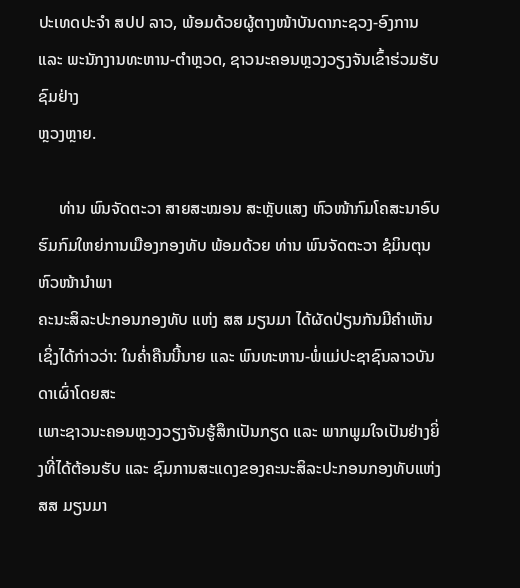ປະເທດປະຈຳ ສປປ ລາວ, ພ້ອມດ້ວຍຜູ້ຕາງໜ້າບັນດາກະຊວງ-ອົງການ ແລະ ພະນັກງານທະຫານ-ຕຳຫຼວດ, ຊາວນະຄອນຫຼວງວຽງຈັນເຂົ້າຮ່ວມຮັບຊົມຢ່າງ
ຫຼວງຫຼາຍ.

     ທ່ານ ພົນຈັດຕະວາ ສາຍສະໝອນ ສະຫຼັບແສງ ຫົວໜ້າກົມໂຄສະນາອົບຮົມກົມໃຫຍ່ການເມືອງກອງທັບ ພ້ອມດ້ວຍ ທ່ານ ພົນຈັດຕະວາ ຊໍມິນຕຸນ ຫົວໜ້ານຳພາ
ຄະນະສິລະປະກອນກອງທັບ ແຫ່ງ ສສ ມຽນມາ ໄດ້ຜັດປ່ຽນກັນມີຄຳເຫັນ ເຊິ່ງໄດ້ກ່າວວ່າ: ໃນຄໍ່າຄືນນີ້ນາຍ ແລະ ພົນທະຫານ-ພໍ່ແມ່ປະຊາຊົນລາວບັນດາເຜົ່າໂດຍສະ
ເພາະຊາວນະຄອນຫຼວງວຽງຈັນຮູ້ສຶກເປັນກຽດ ແລະ ພາກພູມໃຈເປັນຢ່າງຍິ່ງທີ່ໄດ້ຕ້ອນຮັບ ແລະ ຊົມການສະແດງຂອງຄະນະສິລະປະກອນກອງທັບແຫ່ງ ສສ ມຽນມາ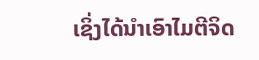ເຊິ່ງໄດ້ນຳເອົາໄມຕີຈິດ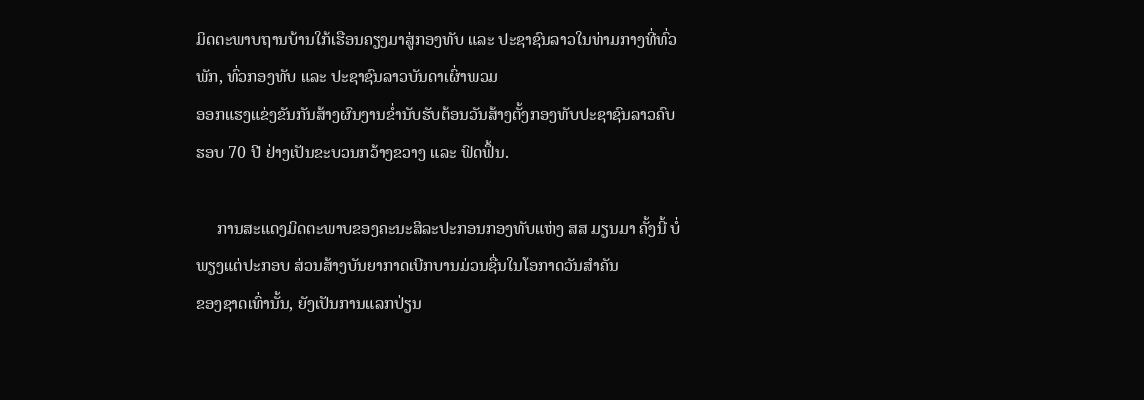ມິດຕະພາບຖານບ້ານໃກ້ເຮືອນຄຽງມາສູ່ກອງທັບ ແລະ ປະຊາຊົນລາວໃນທ່າມກາງທີ່ທົ່ວພັກ, ທົ່ວກອງທັບ ແລະ ປະຊາຊົນລາວບັນດາເຜົ່າພວມ
ອອກແຮງແຂ່ງຂັນກັນສ້າງຜົນງານຂໍ່ານັບຮັບຕ້ອນວັນສ້າງຕັ້ງກອງທັບປະຊາຊົນລາວຄົບຮອບ 70 ປີ ຢ່າງເປັນຂະບວນກວ້າງຂວາງ ແລະ ຟົດຟຶ້ນ.

     ການສະແດງມິດຕະພາບຂອງຄະນະສິລະປະກອນກອງທັບແຫ່ງ ສສ ມຽນມາ ຄັ້ງນີ້ ບໍ່ພຽງແຕ່ປະກອບ ສ່ວນສ້າງບັນຍາກາດເບີກບານມ່ວນຊື່ນໃນໂອກາດວັນສຳຄັນ
ຂອງຊາດເທົ່ານັ້ນ, ຍັງເປັນການແລກປ່ຽນ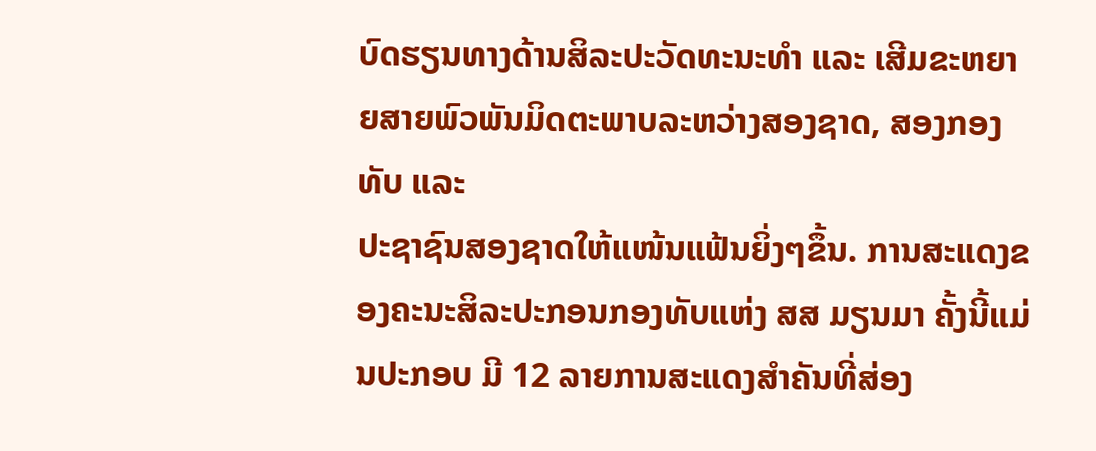ບົດຮຽນທາງດ້ານສິລະປະວັດທະນະທຳ ແລະ ເສີມຂະຫຍາຍສາຍພົວພັນມິດຕະພາບລະຫວ່າງສອງຊາດ, ສອງກອງທັບ ແລະ
ປະຊາຊົນສອງຊາດໃຫ້ແໜ້ນແຟ້ນຍິ່ງໆຂຶ້ນ. ການສະແດງຂອງຄະນະສິລະປະກອນກອງທັບແຫ່ງ ສສ ມຽນມາ ຄັ້ງນີ້ແມ່ນປະກອບ ມີ 12 ລາຍການສະແດງສຳຄັນທີ່ສ່ອງ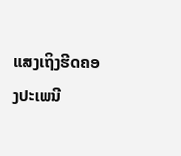ແສງເຖິງຮີດຄອງປະເພນີ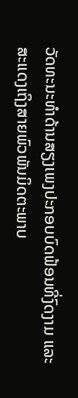ວັດທະນະທຳດ້ານສຽງເພງປະກອບບົດຟ້ອນທີ່ງົດງາມ ແລະ ສະແດງເຖິງສາຍພົວພັນມິດຕະພາບ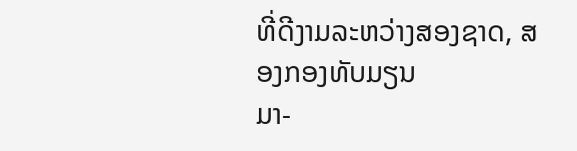ທີ່ດີງາມລະຫວ່າງສອງຊາດ, ສອງກອງທັບມຽນ
ມາ-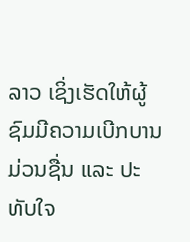ລາວ ເຊິ່ງເຮັດໃຫ້ຜູ້ຊົມມີຄວາມເບີກບານມ່ວນຊື່ນ ແລະ ປະທັບໃຈ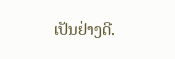ເປັນຢ່າງດີ.